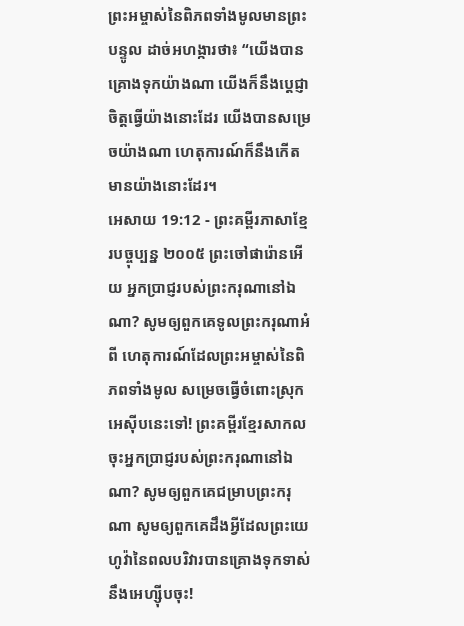ព្រះអម្ចាស់នៃពិភពទាំងមូលមានព្រះបន្ទូល ដាច់អហង្ការថា៖ “យើងបានគ្រោងទុកយ៉ាងណា យើងក៏នឹងប្ដេជ្ញាចិត្តធ្វើយ៉ាងនោះដែរ យើងបានសម្រេចយ៉ាងណា ហេតុការណ៍ក៏នឹងកើតមានយ៉ាងនោះដែរ។
អេសាយ 19:12 - ព្រះគម្ពីរភាសាខ្មែរបច្ចុប្បន្ន ២០០៥ ព្រះចៅផារ៉ោនអើយ អ្នកប្រាជ្ញរបស់ព្រះករុណានៅឯណា? សូមឲ្យពួកគេទូលព្រះករុណាអំពី ហេតុការណ៍ដែលព្រះអម្ចាស់នៃពិភពទាំងមូល សម្រេចធ្វើចំពោះស្រុកអេស៊ីបនេះទៅ! ព្រះគម្ពីរខ្មែរសាកល ចុះអ្នកប្រាជ្ញរបស់ព្រះករុណានៅឯណា? សូមឲ្យពួកគេជម្រាបព្រះករុណា សូមឲ្យពួកគេដឹងអ្វីដែលព្រះយេហូវ៉ានៃពលបរិវារបានគ្រោងទុកទាស់នឹងអេហ្ស៊ីបចុះ!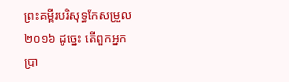ព្រះគម្ពីរបរិសុទ្ធកែសម្រួល ២០១៦ ដូច្នេះ តើពួកអ្នកប្រា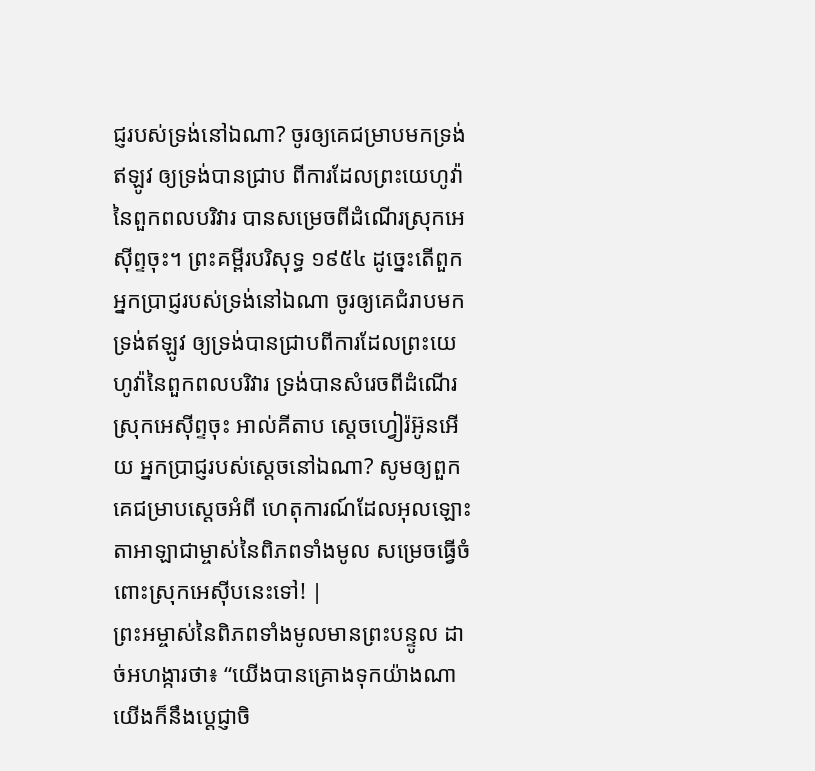ជ្ញរបស់ទ្រង់នៅឯណា? ចូរឲ្យគេជម្រាបមកទ្រង់ឥឡូវ ឲ្យទ្រង់បានជ្រាប ពីការដែលព្រះយេហូវ៉ានៃពួកពលបរិវារ បានសម្រេចពីដំណើរស្រុកអេស៊ីព្ទចុះ។ ព្រះគម្ពីរបរិសុទ្ធ ១៩៥៤ ដូច្នេះតើពួកអ្នកប្រាជ្ញរបស់ទ្រង់នៅឯណា ចូរឲ្យគេជំរាបមកទ្រង់ឥឡូវ ឲ្យទ្រង់បានជ្រាបពីការដែលព្រះយេហូវ៉ានៃពួកពលបរិវារ ទ្រង់បានសំរេចពីដំណើរស្រុកអេស៊ីព្ទចុះ អាល់គីតាប ស្តេចហ្វៀរ៉អ៊ូនអើយ អ្នកប្រាជ្ញរបស់ស្តេចនៅឯណា? សូមឲ្យពួកគេជម្រាបស្តេចអំពី ហេតុការណ៍ដែលអុលឡោះតាអាឡាជាម្ចាស់នៃពិភពទាំងមូល សម្រេចធ្វើចំពោះស្រុកអេស៊ីបនេះទៅ! |
ព្រះអម្ចាស់នៃពិភពទាំងមូលមានព្រះបន្ទូល ដាច់អហង្ការថា៖ “យើងបានគ្រោងទុកយ៉ាងណា យើងក៏នឹងប្ដេជ្ញាចិ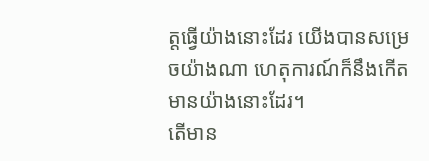ត្តធ្វើយ៉ាងនោះដែរ យើងបានសម្រេចយ៉ាងណា ហេតុការណ៍ក៏នឹងកើតមានយ៉ាងនោះដែរ។
តើមាន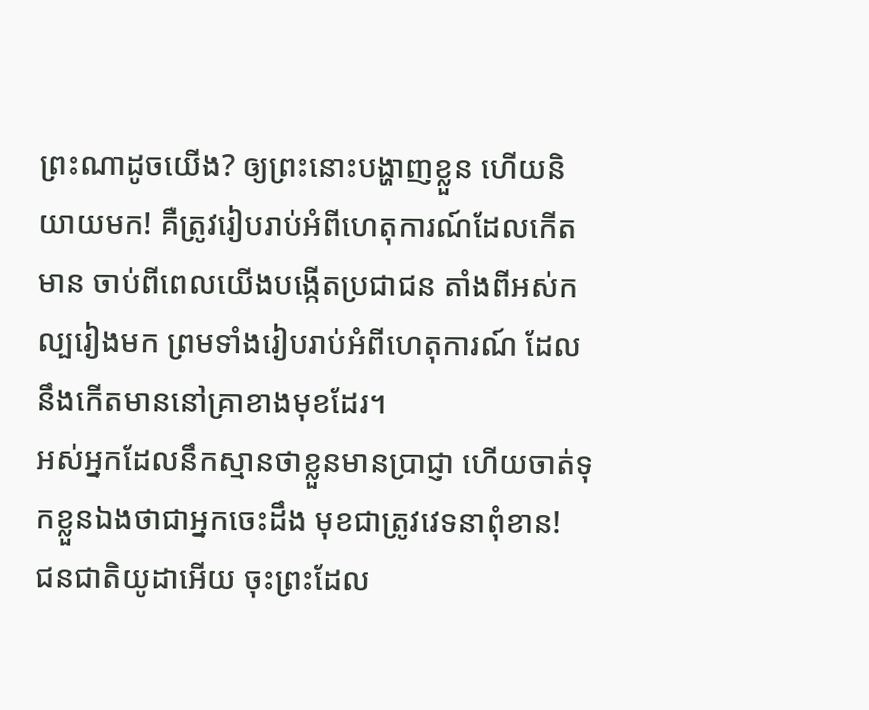ព្រះណាដូចយើង? ឲ្យព្រះនោះបង្ហាញខ្លួន ហើយនិយាយមក! គឺត្រូវរៀបរាប់អំពីហេតុការណ៍ដែលកើតមាន ចាប់ពីពេលយើងបង្កើតប្រជាជន តាំងពីអស់កល្បរៀងមក ព្រមទាំងរៀបរាប់អំពីហេតុការណ៍ ដែលនឹងកើតមាននៅគ្រាខាងមុខដែរ។
អស់អ្នកដែលនឹកស្មានថាខ្លួនមានប្រាជ្ញា ហើយចាត់ទុកខ្លួនឯងថាជាអ្នកចេះដឹង មុខជាត្រូវវេទនាពុំខាន!
ជនជាតិយូដាអើយ ចុះព្រះដែល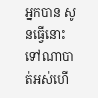អ្នកបាន សូនធ្វើនោះ ទៅណាបាត់អស់ហើ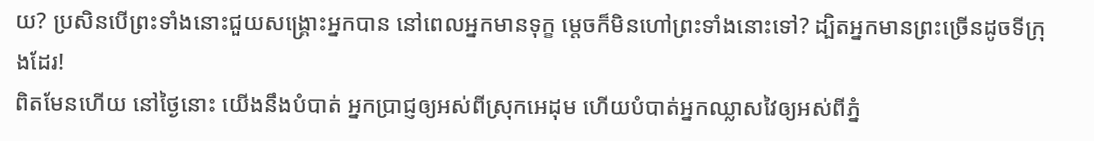យ? ប្រសិនបើព្រះទាំងនោះជួយសង្គ្រោះអ្នកបាន នៅពេលអ្នកមានទុក្ខ ម្ដេចក៏មិនហៅព្រះទាំងនោះទៅ? ដ្បិតអ្នកមានព្រះច្រើនដូចទីក្រុងដែរ!
ពិតមែនហើយ នៅថ្ងៃនោះ យើងនឹងបំបាត់ អ្នកប្រាជ្ញឲ្យអស់ពីស្រុកអេដុម ហើយបំបាត់អ្នកឈ្លាសវៃឲ្យអស់ពីភ្នំ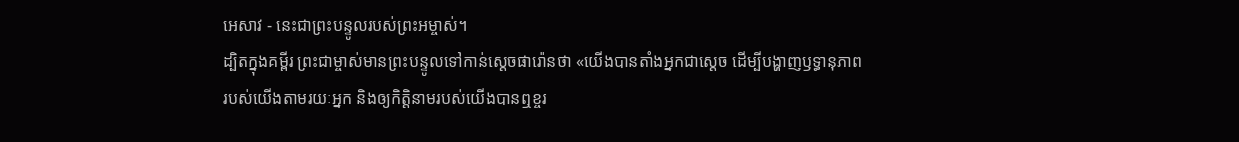អេសាវ - នេះជាព្រះបន្ទូលរបស់ព្រះអម្ចាស់។
ដ្បិតក្នុងគម្ពីរ ព្រះជាម្ចាស់មានព្រះបន្ទូលទៅកាន់ស្ដេចផារ៉ោនថា «យើងបានតាំងអ្នកជាស្ដេច ដើម្បីបង្ហាញឫទ្ធានុភាពរបស់យើងតាមរយៈអ្នក និងឲ្យកិត្តិនាមរបស់យើងបានឮខ្ចរ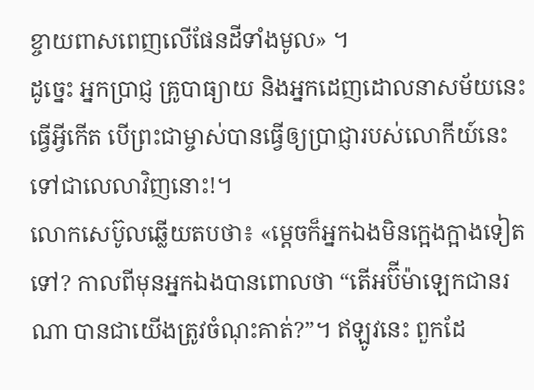ខ្ចាយពាសពេញលើផែនដីទាំងមូល» ។
ដូច្នេះ អ្នកប្រាជ្ញ គ្រូបាធ្យាយ និងអ្នកដេញដោលនាសម័យនេះធ្វើអ្វីកើត បើព្រះជាម្ចាស់បានធ្វើឲ្យប្រាជ្ញារបស់លោកីយ៍នេះ ទៅជាលេលាវិញនោះ!។
លោកសេប៊ូលឆ្លើយតបថា៖ «ម្ដេចក៏អ្នកឯងមិនក្អេងក្អាងទៀតទៅ? កាលពីមុនអ្នកឯងបានពោលថា “តើអប៊ីម៉ាឡេកជានរណា បានជាយើងត្រូវចំណុះគាត់?”។ ឥឡូវនេះ ពួកដែ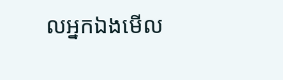លអ្នកឯងមើល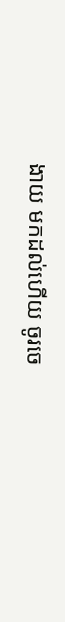ងាយ មកដល់ហើយ ចូរចេ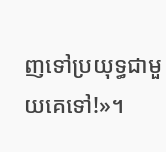ញទៅប្រយុទ្ធជាមួយគេទៅ!»។